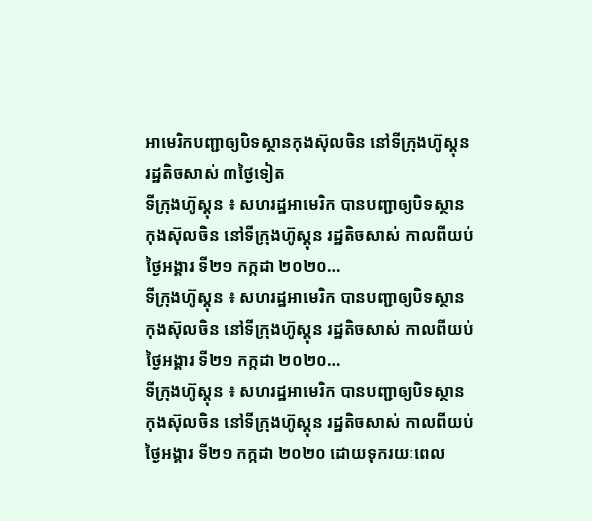អាមេរិកបញ្ជាឲ្យបិទស្ថានកុងស៊ុលចិន នៅទីក្រុងហ៊ូស្តុន រដ្ឋតិចសាស់ ៣ថ្ងៃទៀត
ទីក្រុងហ៊ូស្តុន ៖ សហរដ្ឋអាមេរិក បានបញ្ជាឲ្យបិទស្ថានកុងស៊ុលចិន នៅទីក្រុងហ៊ូស្តុន រដ្ឋតិចសាស់ កាលពីយប់ថ្ងៃអង្គារ ទី២១ កក្កដា ២០២០…
ទីក្រុងហ៊ូស្តុន ៖ សហរដ្ឋអាមេរិក បានបញ្ជាឲ្យបិទស្ថានកុងស៊ុលចិន នៅទីក្រុងហ៊ូស្តុន រដ្ឋតិចសាស់ កាលពីយប់ថ្ងៃអង្គារ ទី២១ កក្កដា ២០២០…
ទីក្រុងហ៊ូស្តុន ៖ សហរដ្ឋអាមេរិក បានបញ្ជាឲ្យបិទស្ថានកុងស៊ុលចិន នៅទីក្រុងហ៊ូស្តុន រដ្ឋតិចសាស់ កាលពីយប់ថ្ងៃអង្គារ ទី២១ កក្កដា ២០២០ ដោយទុករយៈពេល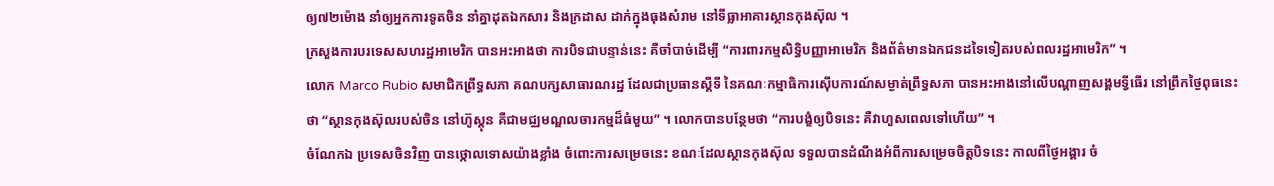ឲ្យ៧២ម៉ោង នាំឲ្យអ្នកការទូតចិន នាំគ្នាដុតឯកសារ និងក្រដាស ដាក់ក្នុងធុងសំរាម នៅទីធ្លាអាគារស្ថានកុងស៊ុល ។
ក្រសួងការបរទេសសហរដ្ឋអាមេរិក បានអះអាងថា ការបិទជាបន្ទាន់នេះ គឺចាំបាច់ដើម្បី “ការពារកម្មសិទ្ធិបញ្ញាអាមេរិក និងព័ត៌មានឯកជនដទៃទៀតរបស់ពលរដ្ឋអាមេរិក” ។
លោក Marco Rubio សមាជិកព្រឹទ្ធសភា គណបក្សសាធារណរដ្ឋ ដែលជាប្រធានស្តីទី នៃគណៈកម្មាធិការស៊ើបការណ៍សម្ងាត់ព្រឹទ្ធសភា បានអះអាងនៅលើបណ្តាញសង្គមទ្វីធើរ នៅព្រឹកថ្ងៃពុធនេះថា “ស្ថានកុងស៊ុលរបស់ចិន នៅហ៊ូស្តុន គឺជាមជ្ឈមណ្ឌលចារកម្មដ៏ធំមួយ” ។ លោកបានបន្ថែមថា “ការបង្ខំឲ្យបិទនេះ គឺវាហួសពេលទៅហើយ” ។
ចំណែកឯ ប្រទេសចិនវិញ បានថ្កោលទោសយ៉ាងខ្លាំង ចំពោះការសម្រេចនេះ ខណៈដែលស្ថានកុងស៊ុល ទទួលបានដំណឹងអំពីការសម្រេចចិត្តបិទនេះ កាលពីថ្ងៃអង្គារ ចំ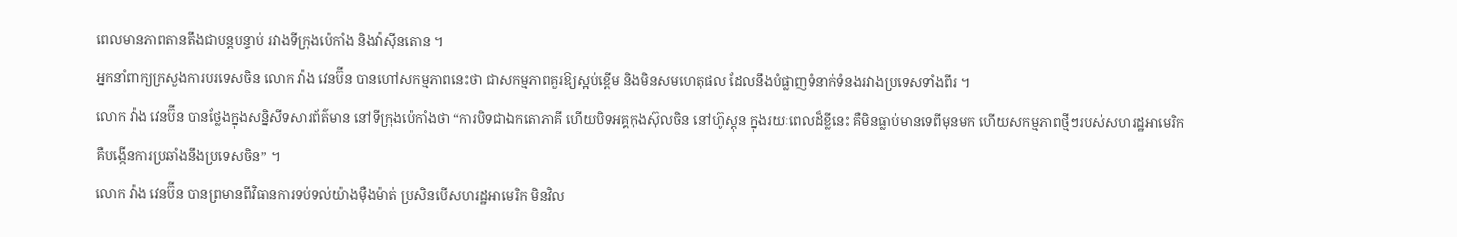ពេលមានភាពតានតឹងជាបន្តបន្ទាប់ រវាងទីក្រុងប៉េកាំង និងវ៉ាស៊ីនតោន ។
អ្នកនាំពាក្យក្រសួងការបរទេសចិន លោក វ៉ាង វេនប៊ីន បានហៅសកម្មភាពនេះថា ជាសកម្មភាពគួរឱ្យស្អប់ខ្ពើម និងមិនសមហេតុផល ដែលនឹងបំផ្លាញទំនាក់ទំនងរវាងប្រទេសទាំងពីរ ។
លោក វ៉ាង វេនប៊ីន បានថ្លែងក្នុងសន្និសីទសារព័ត៌មាន នៅទីក្រុងប៉េកាំងថា “ការបិទជាឯកតោភាគី ហើយបិទអគ្គកុងស៊ុលចិន នៅហ៊ូស្តុន ក្នុងរយៈពេលដ៏ខ្លីនេះ គឺមិនធ្លាប់មានទេពីមុនមក ហើយសកម្មភាពថ្មីៗរបស់សហរដ្ឋអាមេរិក គឺបង្កើនការប្រឆាំងនឹងប្រទេសចិន” ។
លោក វ៉ាង វេនប៊ីន បានព្រមានពីវិធានការទប់ទល់យ៉ាងម៉ឺងម៉ាត់ ប្រសិនបើសហរដ្ឋអាមេរិក មិនវិល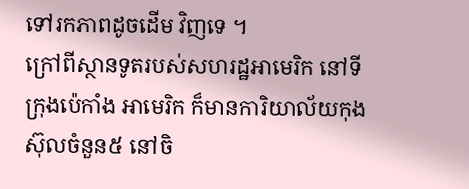ទៅរកភាពដូចដើម វិញទេ ។
ក្រៅពីស្ថានទូតរបស់សហរដ្ឋអាមេរិក នៅទីក្រុងប៉េកាំង អាមេរិក ក៏មានការិយាល័យកុងស៊ុលចំនួន៥ នៅចិ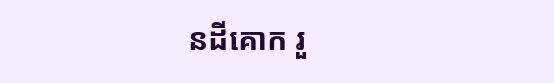នដីគោក រួ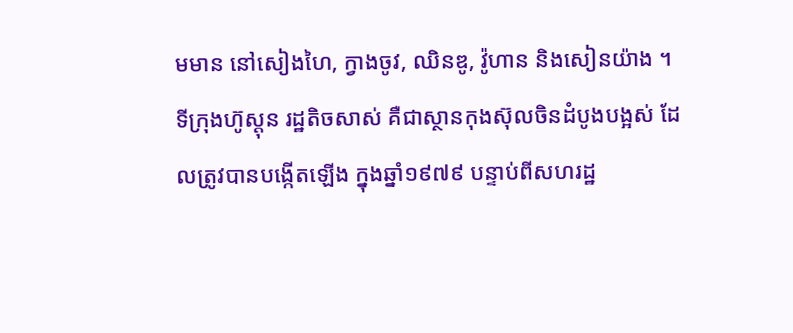មមាន នៅសៀងហៃ, ក្វាងចូវ, ឈិនឌូ, វ៉ូហាន និងសៀនយ៉ាង ។
ទីក្រុងហ៊ូស្តុន រដ្ឋតិចសាស់ គឺជាស្ថានកុងស៊ុលចិនដំបូងបង្អស់ ដែលត្រូវបានបង្កើតឡើង ក្នុងឆ្នាំ១៩៧៩ បន្ទាប់ពីសហរដ្ឋ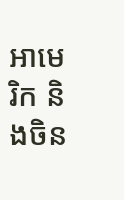អាមេរិក និងចិន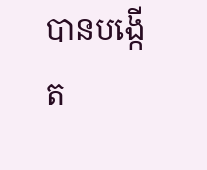បានបង្កើត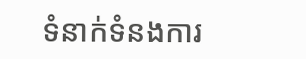ទំនាក់ទំនងការ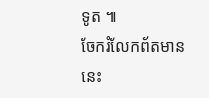ទូត ៕
ចែករំលែកព័តមាននេះ